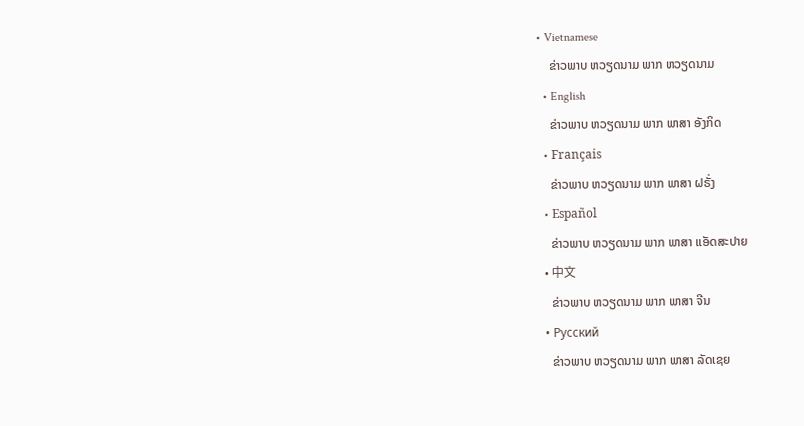• Vietnamese
    ຂ່າວພາບ ຫວຽດນາມ ພາກ ຫວຽດນາມ
  • English
    ຂ່າວພາບ ຫວຽດນາມ ພາກ ພາສາ ອັງກິດ
  • Français
    ຂ່າວພາບ ຫວຽດນາມ ພາກ ພາສາ ຝຣັ່ງ
  • Español
    ຂ່າວພາບ ຫວຽດນາມ ພາກ ພາສາ ແອັດສະປາຍ
  • 中文
    ຂ່າວພາບ ຫວຽດນາມ ພາກ ພາສາ ຈີນ
  • Русский
    ຂ່າວພາບ ຫວຽດນາມ ພາກ ພາສາ ລັດເຊຍ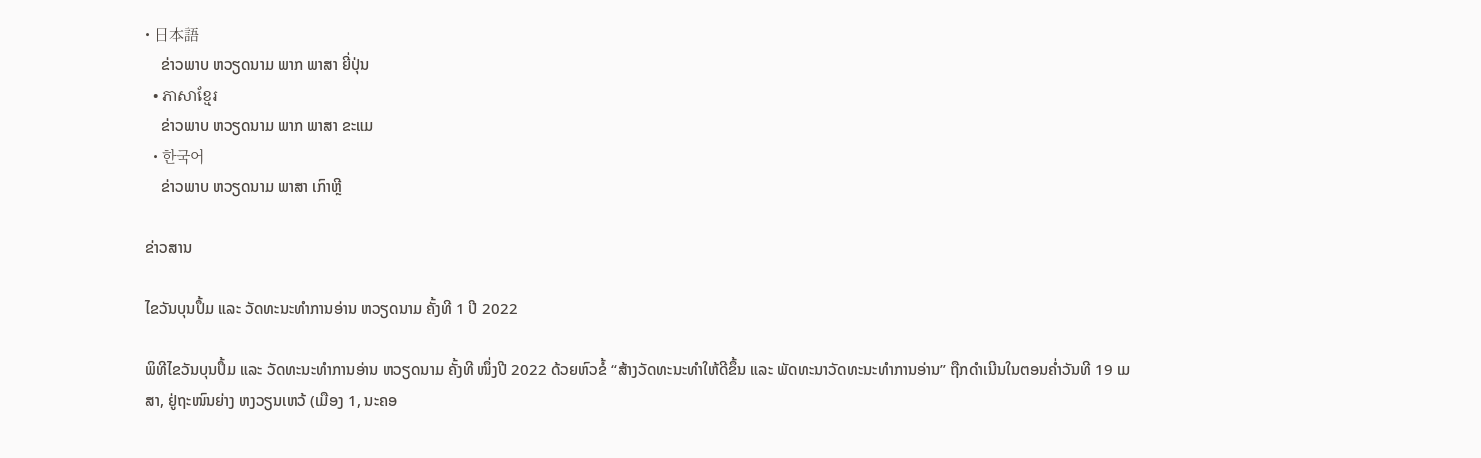• 日本語
    ຂ່າວພາບ ຫວຽດນາມ ພາກ ພາສາ ຍີ່ປຸ່ນ
  • ភាសាខ្មែរ
    ຂ່າວພາບ ຫວຽດນາມ ພາກ ພາສາ ຂະແມ
  • 한국어
    ຂ່າວພາບ ຫວຽດນາມ ພາສາ ເກົາຫຼີ

ຂ່າວສານ

ໄຂວັນບຸນປຶ້ມ ແລະ ວັດທະນະທຳການອ່ານ ຫວຽດນາມ ຄັ້ງທີ 1 ປີ 2022

ພິທີໄຂວັນບຸນປຶ້ມ ແລະ ວັດທະນະທຳການອ່ານ ຫວຽດນາມ ຄັ້ງທີ ໜຶ່ງປີ 2022 ດ້ວຍຫົວຂໍ້ “ສ້າງວັດທະນະທຳໃຫ້ດີຂຶ້ນ ແລະ ພັດທະນາວັດທະນະທຳການອ່ານ” ຖືກດຳເນີນໃນຕອນຄ່ຳວັນທີ 19 ເມສາ, ຢູ່ຖະໜົນຍ່າງ ຫງວຽນເຫວ້ (ເມືອງ 1, ນະຄອ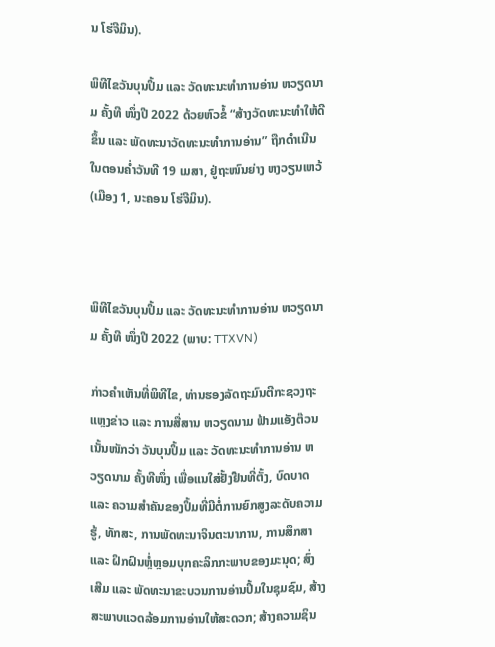ນ ໂຮ່ຈີມິນ).

ພິທີໄຂວັນບຸນປຶ້ມ ແລະ ວັດທະນະທຳການອ່ານ ຫວຽດນາມ ຄັ້ງທີ ໜຶ່ງປີ 2022 ດ້ວຍຫົວຂໍ້ “ສ້າງວັດທະນະທຳໃຫ້ດີຂຶ້ນ ແລະ ພັດທະນາວັດທະນະທຳການອ່ານ” ຖືກດຳເນີນໃນຕອນຄ່ຳວັນທີ 19 ເມສາ, ຢູ່ຖະໜົນຍ່າງ ຫງວຽນເຫວ້ (ເມືອງ 1, ນະຄອນ ໂຮ່ຈີມິນ).



ພິທີໄຂວັນບຸນປຶ້ມ ແລະ ວັດທະນະທຳການອ່ານ ຫວຽດນາມ ຄັ້ງທີ ໜຶ່ງປີ 2022 (ພາບ: TTXVN)

ກ່າວຄຳເຫັນທີ່ພິທີໄຂ, ທ່ານຮອງລັດຖະມົນຕີກະຊວງຖະແຫຼງຂ່າວ ແລະ ການສື່ສານ ຫວຽດນາມ ຟ້າມແອັງຕ໊ວນ ເນັ້ນໜັກວ່າ ວັນບຸນປຶ້ມ ແລະ ວັດທະນະທຳການອ່ານ ຫວຽດນາມ ຄັ້ງທີໜຶ່ງ ເພື່ອແນໃສ່ຢັ້ງຢືນທີ່ຕັ້ງ, ບົດບາດ ແລະ ຄວາມສຳຄັນຂອງປຶ້ມທີ່ມີຕໍ່ການຍົກສູງລະດັບຄວາມຮູ້, ທັກສະ, ການພັດທະນາຈິນຕະນາການ, ການສຶກສາ ແລະ ຝຶກຝົນຫຼໍ່ຫຼອມບຸກຄະລິກກະພາບຂອງມະນຸດ; ສົ່ງເສີມ ແລະ ພັດທະນາຂະບວນການອ່ານປຶ້ມໃນຊຸມຊົມ, ສ້າງສະພາບແວດລ້ອມການອ່ານໃຫ້ສະດວກ; ສ້າງຄວາມຊິນ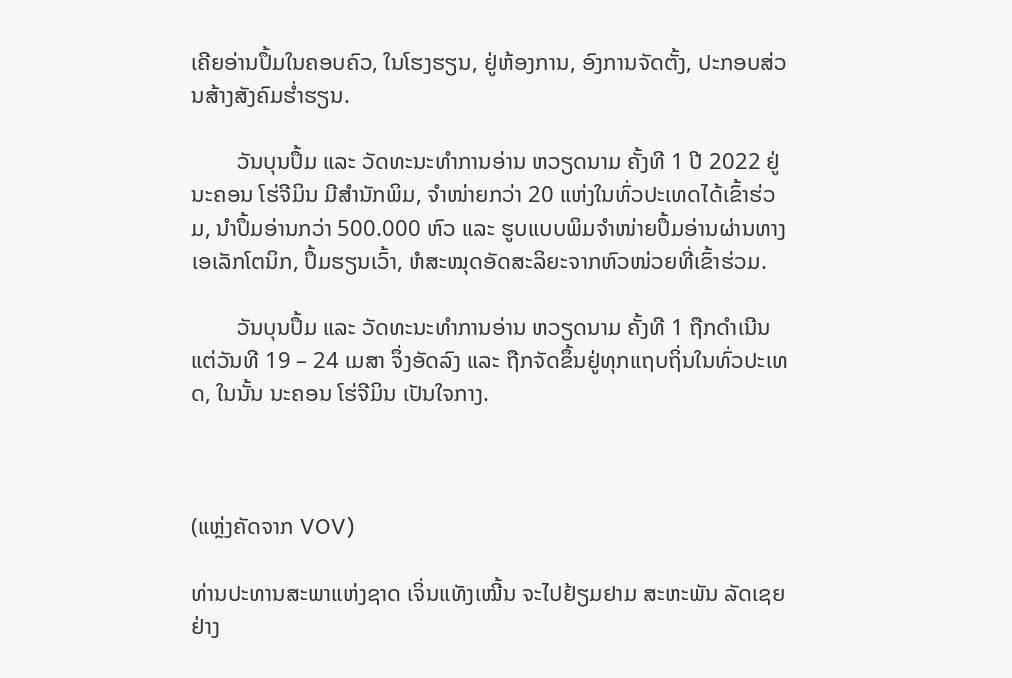ເຄີຍອ່ານປຶ້ມໃນຄອບຄົວ, ໃນໂຮງຮຽນ, ຢູ່ຫ້ອງການ, ອົງການຈັດຕັ້ງ, ປະກອບສ່ວນສ້າງສັງຄົມຮ່ຳຮຽນ.

        ວັນບຸນປຶ້ມ ແລະ ວັດທະນະທຳການອ່ານ ຫວຽດນາມ ຄັ້ງທີ 1 ປີ 2022 ຢູ່ນະຄອນ ໂຮ່ຈີມິນ ມີສຳນັກພິມ, ຈຳໜ່າຍກວ່າ 20 ແຫ່ງໃນທົ່ວປະເທດໄດ້ເຂົ້າຮ່ວມ, ນຳປຶ້ມອ່ານກວ່າ 500.000 ຫົວ ແລະ ຮູບແບບພິມຈຳໜ່າຍປຶ້ມອ່ານຜ່ານທາງເອເລັກໂຕນິກ, ປຶ້ມຮຽນເວົ້າ, ຫໍສະໝຸດອັດສະລິຍະຈາກຫົວໜ່ວຍທີ່ເຂົ້າຮ່ວມ.

        ວັນບຸນປຶ້ມ ແລະ ວັດທະນະທຳການອ່ານ ຫວຽດນາມ ຄັ້ງທີ 1 ຖືກດຳເນີນແຕ່ວັນທີ 19 – 24 ເມສາ ຈຶ່ງອັດລົງ ແລະ ຖືກຈັດຂຶ້ນຢູ່ທຸກແຖບຖິ່ນໃນທົ່ວປະເທດ, ໃນນັ້ນ ນະຄອນ ໂຮ່ຈີມິນ ເປັນໃຈກາງ.



(ແຫຼ່ງຄັດຈາກ VOV)

ທ່ານປະທານສະພາແຫ່ງຊາດ ເຈິ່ນແທັງເໝີ້ນ ຈະໄປຢ້ຽມຢາມ ສະຫະພັນ ລັດເຊຍ ຢ່າງ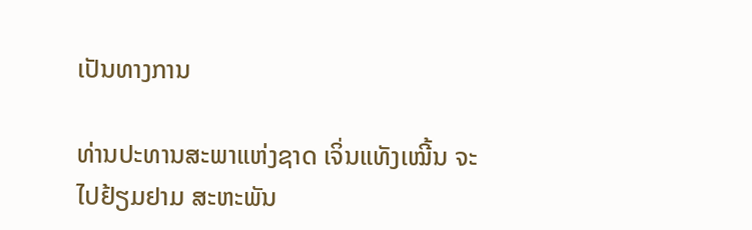ເປັນທາງການ

ທ່ານປະທານສະພາແຫ່ງຊາດ ເຈິ່ນແທັງເໝີ້ນ ຈະໄປຢ້ຽມຢາມ ສະຫະພັນ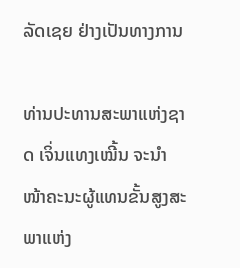ລັດເຊຍ ຢ່າງເປັນທາງການ

ທ່ານປະທານສະພາແຫ່ງຊາດ ເຈິ່ນແທງເໝີ້ນ ຈະນຳໜ້າຄະນະຜູ້ແທນຂັ້ນສູງສະພາແຫ່ງ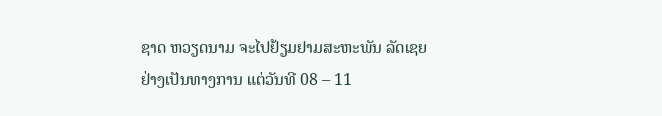ຊາດ ຫວຽດນາມ ຈະໄປຢ້ຽມຢາມສະຫະພັນ ລັດເຊຍ ຢ່າງເປັນທາງການ ແຕ່ວັນທີ 08 – 11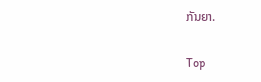ກັນຍາ.

Top